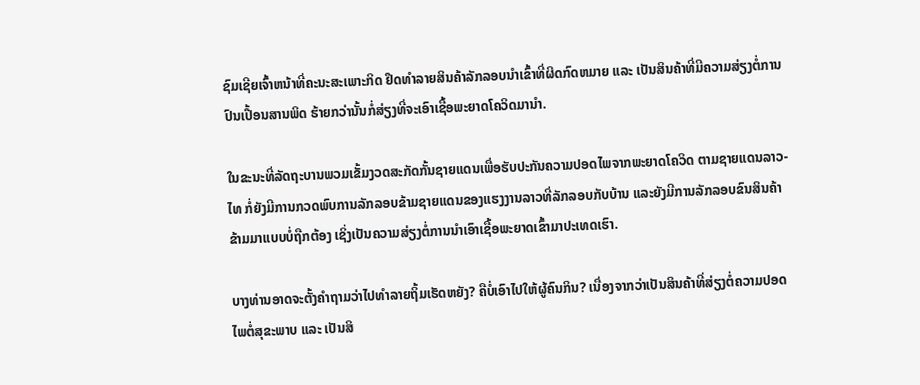ຊົມເຊີຍເຈົ້າຫນ້າທີ່ຄະນະສະເພາະກິດ ຢຶດທຳລາຍສິນຄ້າລັກລອບນຳເຂົ້າທີ່ຜິດກົດຫມາຍ ແລະ ເປັນສິນຄ້າທີ່ມີຄວາມສ່ຽງຕໍ່ການປົນເປື້ອນສານພິດ ຮ້າຍກວ່ານັ້ນກໍ່ສ່ຽງທີ່ຈະເອົາເຊື້ອພະຍາດໂຄວິດມານຳ.

ໃນຂະນະທີ່ລັດຖະບານພວມເຂັ້ມງວດສະກັດກັ້ນຊາຍແດນເພື່ອຮັບປະກັນຄວາມປອດໄພຈາກພະຍາດໂຄວິດ ຕາມຊາຍແດນລາວ-ໄທ ກໍ່ຍັງມີການກວດພົບການລັກລອບຂ້າມຊາຍແດນຂອງແຮງງານລາວທີ່ລັກລອບກັບບ້ານ ແລະຍັງມີການລັກລອບຂົນສິນຄ້າຂ້າມມາແບບບໍ່ຖືກຕ້ອງ ເຊິ່ງເປັນຄວາມສ່ຽງຕໍ່ການນຳເອົາເຊື້ອພະຍາດເຂົ້າມາປະເທດເຮົາ.

ບາງທ່ານອາດຈະຕັ້ງຄຳຖາມວ່າໄປທຳລາຍຖິ້ມເຮັດຫຍັງ? ຄືບໍ່ເອົາໄປໃຫ້ຜູ້ຄົນກິນ? ເນື່ອງຈາກວ່າເປັນສິນຄ້າທີ່ສ່ຽງຕໍ່ຄວາມປອດໄພຕໍ່ສຸຂະພາບ ແລະ ເປັນສິ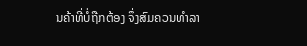ນຄ້າທີ່ບໍ່ຖືກຕ້ອງ ຈຶ່ງສົມຄວນທຳລາ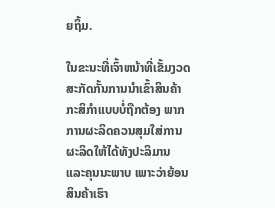ຍຖິ້ມ.

ໃນຂະນະທີ່ເຈົ້າຫນ້າທີ່ເຂັ້ມງວດສະກັດກັ້ນການນຳເຂົ້າສິນຄ້າກະສິກຳແບບບໍ່ຖືກຕ້ອງ ພາກການຜະລິດຄວນສຸມໃສ່ການຜະລິດໃຫ້ໄດ້ທັງປະລິມານ ແລະຄຸນນະພາບ ເພາະວ່າຍ້ອນສິນຄ້າເຮົາ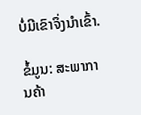ບໍ່ມີເຂົາຈຶ່ງນຳເຂົ້າ.

ຂໍ້ມູນ: ສະພາການຄ້າ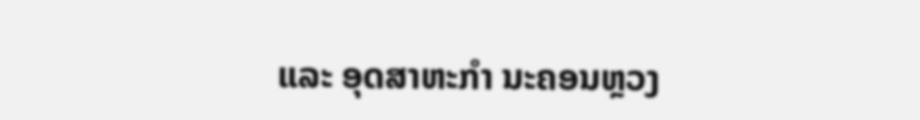ແລະ ອຸດສາຫະກໍາ ນະຄອນຫຼວງ